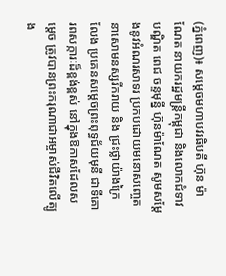(ភ្នំពេញ)៖ សម្តេចមហាបវរធិបតី ហ៊ុន ម៉ាណែត នាយករដ្ឋមន្ត្រីកម្ពុជា និងលោកជំទាវបណ្ឌិត ពេជ ចន្ទមុន្នី ហ៊ុនម៉ាណែត សូមសម្តែងនូវអំណរសាទរ ប្រកបដោយមនោសញ្ចេតនាសោមនស្សរីករាយ និង ជ្រះថ្លាយ៉ាងក្រៃលែង ប្រគេនសម្តេចព្រះពុទ្ធជ័យមុនី ជាទីគោរពសក្ការៈដ៏ខ្ពង់ខ្ពស់ នៅក្នុងឱកាសដែលសម្តេច ត្រូវបានព្រះករុណាជាអម្ចាស់ជីវិតលើត្បូង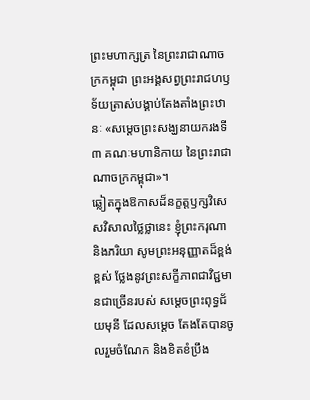ព្រះមហាក្សត្រ នៃព្រះរាជាណាចក្រកម្ពុជា ព្រះអង្គសព្វព្រះរាជហឫទ័យត្រាស់បង្គាប់តែងតាំងព្រះឋានៈ «សម្តេចព្រះសង្ឃនាយករងទី៣ គណៈមហានិកាយ នៃព្រះរាជាណាចក្រកម្ពុជា»។
ឆ្លៀតក្នុងឱកាសដ៏នក្ខត្តឫក្សវិសេសវិសាលថ្លៃថ្លានេះ ខ្ញុំព្រះករុណា និងភរិយា សូមព្រះអនុញ្ញាតដ៏ខ្ពង់ខ្ពស់ ថ្លែងនូវព្រះសក្ខីភាពជាវិជ្ជមានជាច្រើនរបស់ សម្ដេចព្រះពុទ្ធជ័យមុនី ដែលសម្តេច តែងតែបានចូលរួមចំណែក និងខិតខំប្រឹង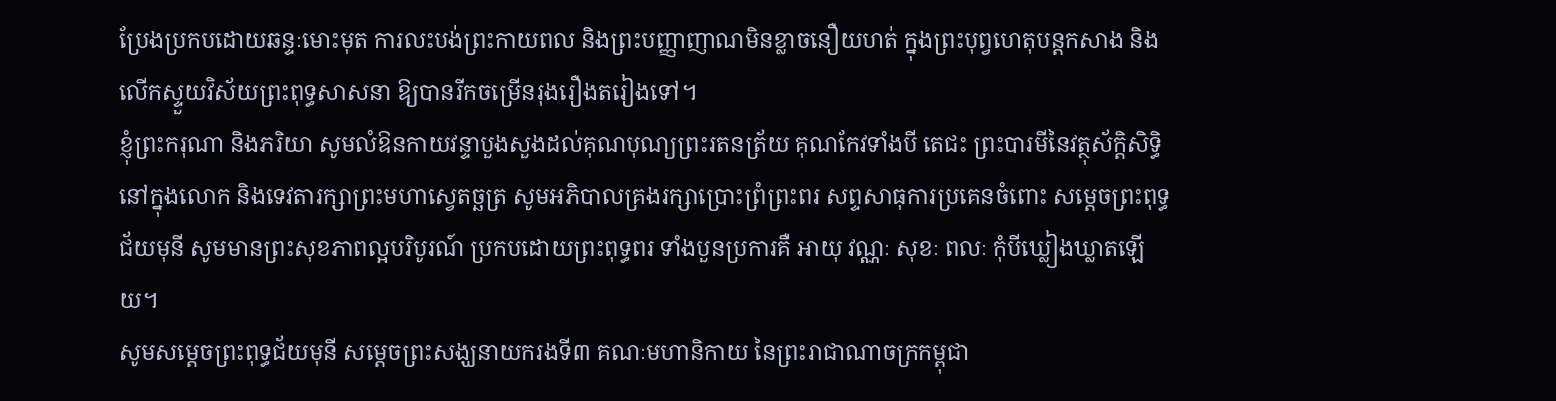ប្រែងប្រកបដោយឆន្ទៈមោះមុត ការលះបង់ព្រះកាយពល និងព្រះបញ្ញាញាណមិនខ្លាចនឿយហត់ ក្នុងព្រះបុព្វហេតុបន្តកសាង និងលើកស្ទួយវិស័យព្រះពុទ្ធសាសនា ឱ្យបានរីកចម្រើនរុងរឿងតរៀងទៅ។
ខ្ញុំព្រះករុណា និងភរិយា សូមលំឱនកាយវន្ទាបួងសួងដល់គុណបុណ្យព្រះរតនត្រ័យ គុណកែវទាំងបី តេជះ ព្រះបារមីនៃវត្ថុស័ក្តិសិទ្ធិនៅក្នុងលោក និងទេវតារក្សាព្រះមហាស្វេតច្ឆត្រ សូមអភិបាលគ្រងរក្សាប្រោះព្រំព្រះពរ សព្ទសាធុការប្រគេនចំពោះ សម្តេចព្រះពុទ្ធជ័យមុនី សូមមានព្រះសុខភាពល្អបរិបូរណ៍ ប្រកបដោយព្រះពុទ្ធពរ ទាំងបួនប្រការគឺ អាយុ វណ្ណៈ សុខៈ ពលៈ កុំបីឃ្លៀងឃ្លាតឡើយ។
សូមសម្តេចព្រះពុទ្ធជ័យមុនី សម្តេចព្រះសង្ឃនាយករងទី៣ គណៈមហានិកាយ នៃព្រះរាជាណាចក្រកម្ពុជា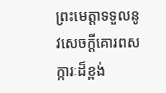ព្រះមេត្តាទទួលនូវសេចក្ដីគោរពសក្ការៈដ៏ខ្ពង់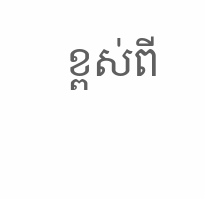ខ្ពស់ពី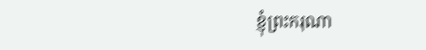ខ្ញុំព្រះករុណា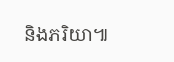និងភរិយា៕